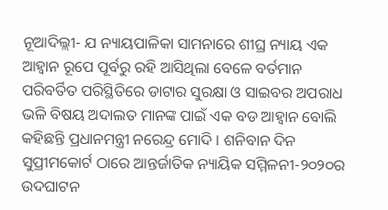ନୂଆଦିଲ୍ଲୀ- ଯ ନ୍ୟାୟପାଳିକା ସାମନାରେ ଶୀଘ୍ର ନ୍ୟାୟ ଏକ ଆହ୍ୱାନ ରୂପେ ପୂର୍ବରୁ ରହି ଆସିଥିଲା ବେଳେ ବର୍ତମାନ ପରିବର୍ତିତ ପରିସ୍ଥିତିରେ ଡାଟାର ସୁରକ୍ଷା ଓ ସାଇବର ଅପରାଧ ଭଳି ବିଷୟ ଅଦାଲତ ମାନଙ୍କ ପାଇଁ ଏକ ବଡ ଆହ୍ୱାନ ବୋଲି କହିଛନ୍ତି ପ୍ରଧାନମନ୍ତ୍ରୀ ନରେନ୍ଦ୍ର ମୋଦି । ଶନିବାନ ଦିନ ସୁପ୍ରୀମକୋର୍ଟ ଠାରେ ଆନ୍ତର୍ଜାତିକ ନ୍ୟାୟିକ ସମ୍ମିଳନୀ-୨୦୨୦ର ଉଦଘାଟନ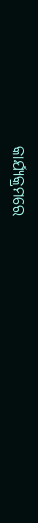କାର୍ଯ୍ୟକ୍ରମରେ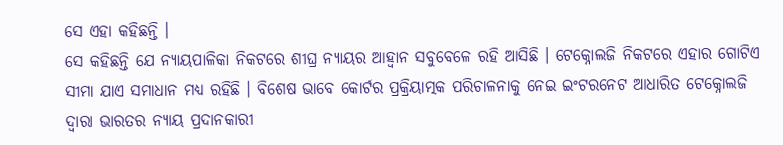ସେ ଏହା କହିଛନ୍ତି ।
ସେ କହିଛନ୍ତି ଯେ ନ୍ୟାୟପାଳିକା ନିକଟରେ ଶୀଘ୍ର ନ୍ୟାୟର ଆହ୍ୱାନ ସବୁବେଳେ ରହି ଆସିଛି । ଟେକ୍ନୋଲଜି ନିକଟରେ ଏହାର ଗୋଟିଏ ସୀମା ଯାଏ ସମାଧାନ ମଧ୍ୟ ରହିଛି । ବିଶେଷ ଭାବେ କୋର୍ଟର ପ୍ରକ୍ରିୟାତ୍ମକ ପରିଚାଳନାକୁ ନେଇ ଇଂଟରନେଟ ଆଧାରିତ ଟେକ୍ନୋଲଜି ଦ୍ୱାରା ଭାରତର ନ୍ୟାୟ ପ୍ରଦାନକାରୀ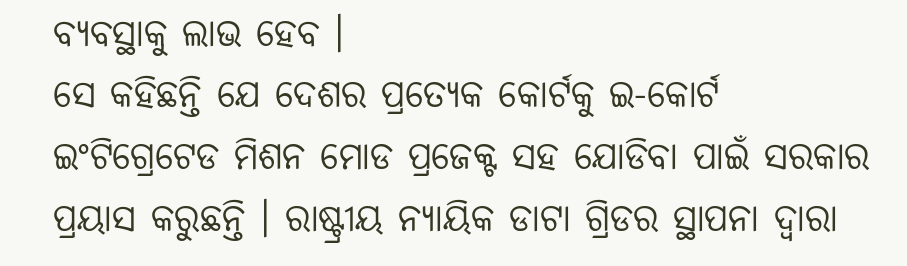ବ୍ୟବସ୍ଥାକୁ ଲାଭ ହେବ ।
ସେ କହିଛନ୍ତି ଯେ ଦେଶର ପ୍ରତ୍ୟେକ କୋର୍ଟକୁ ଇ-କୋର୍ଟ ଇଂଟିଗ୍ରେଟେଡ ମିଶନ ମୋଡ ପ୍ରଜେକ୍ଟ ସହ ଯୋଡିବା ପାଇଁ ସରକାର ପ୍ରୟାସ କରୁଛନ୍ତି । ରାଷ୍ଟ୍ରୀୟ ନ୍ୟାୟିକ ଡାଟା ଗ୍ରିଡର ସ୍ଥାପନା ଦ୍ୱାରା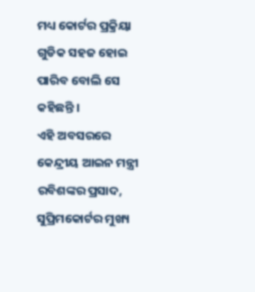ମଧ୍ୟ କୋର୍ଟର ପ୍ରକ୍ରିୟା ଗୁଡିକ ସହଜ ହୋଇ ପାରିବ ବୋଲି ସେ କହିଛନ୍ତି ।
ଏହି ଅବସରରେ କେନ୍ଦ୍ରୀୟ ଆଇନ ମନ୍ତ୍ରୀ ରବିଶଙ୍କର ପ୍ରସାଦ, ସୁପ୍ରିମକୋର୍ଟର ମୁଖ୍ୟ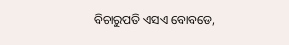ବିଚାରୁପତି ଏସଏ ବୋବଡେ,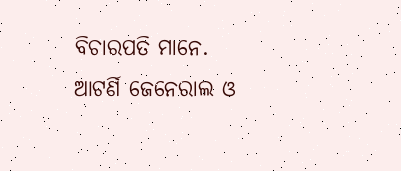ବିଚାରପତି ମାନେ. ଆଟର୍ଣି ଜେନେରାଲ ଓ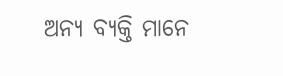ଅନ୍ୟ ବ୍ୟକ୍ତି ମାନେ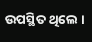ଉପସ୍ଥିତ ଥିଲେ ।